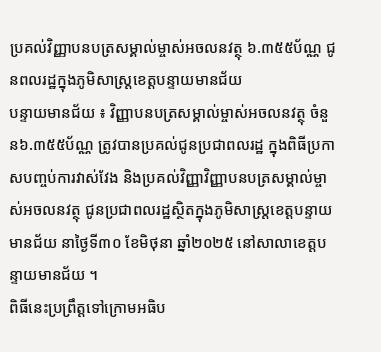ប្រគល់វិញ្ញាបនបត្រសម្គាល់ម្ចាស់អចលនវត្ថុ ៦.៣៥៥ប័ណ្ណ ជូនពលរដ្ឋក្នុងភូមិសាស្ត្រខេត្តបន្ទាយមានជ័យ
បន្ទាយមានជ័យ ៖ វិញ្ញាបនបត្រសម្គាល់ម្ចាស់អចលនវត្ថុ ចំនួន៦.៣៥៥ប័ណ្ណ ត្រូវបានប្រគល់ជូនប្រជាពលរដ្ឋ ក្នុងពិធីប្រកាសបញ្ចប់ការវាស់វែង និងប្រគល់វិញ្ញាវិញ្ញាបនបត្រសម្គាល់ម្ចាស់អចលនវត្ថុ ជូនប្រជាពលរដ្ឋស្ថិតក្នុងភូមិសាស្ត្រខេត្តបន្ទាយមានជ័យ នាថ្ងៃទី៣០ ខែមិថុនា ឆ្នាំ២០២៥ នៅសាលាខេត្តបន្ទាយមានជ័យ ។
ពិធីនេះប្រព្រឹត្តទៅក្រោមអធិប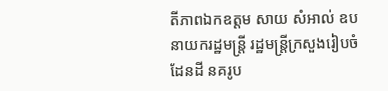តីភាពឯកឧត្តម សាយ សំអាល់ ឧបនាយករដ្ឋមន្ត្រី រដ្ឋមន្ត្រីក្រសួងរៀបចំដែនដី នគរូប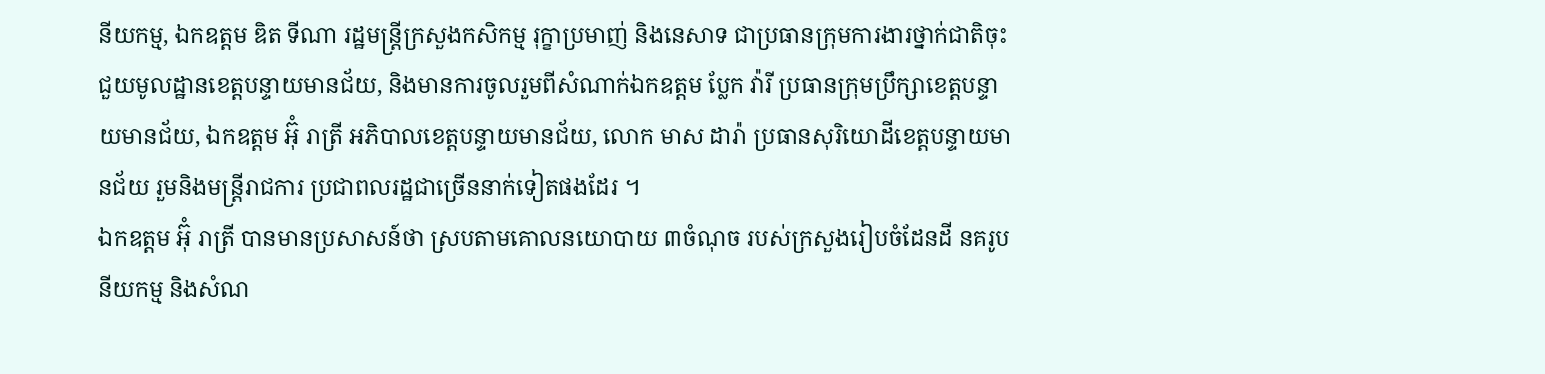នីយកម្ម, ឯកឧត្តម ឌិត ទីណា រដ្ឋមន្ត្រីក្រសួងកសិកម្ម រុក្ខាប្រមាញ់ និងនេសាទ ជាប្រធានក្រុមការងារថ្នាក់ជាតិចុះជួយមូលដ្ឋានខេត្តបន្ទាយមានជ័យ, និងមានការចូលរួមពីសំណាក់ឯកឧត្តម ប្លែក វ៉ារី ប្រធានក្រុមប្រឹក្សាខេត្តបន្ទាយមានជ័យ, ឯកឧត្តម អ៊ុំ រាត្រី អភិបាលខេត្តបន្ទាយមានជ័យ, លោក មាស ដារ៉ា ប្រធានសុរិយោដីខេត្តបន្ទាយមានជ័យ រួមនិងមន្ត្រីរាជការ ប្រជាពលរដ្ឋជាច្រើននាក់ទៀតផងដែរ ។
ឯកឧត្តម អ៊ុំ រាត្រី បានមានប្រសាសន៍ថា ស្របតាមគោលនយោបាយ ៣ចំណុច របស់ក្រសួងរៀបចំដែនដី នគរូបនីយកម្ម និងសំណ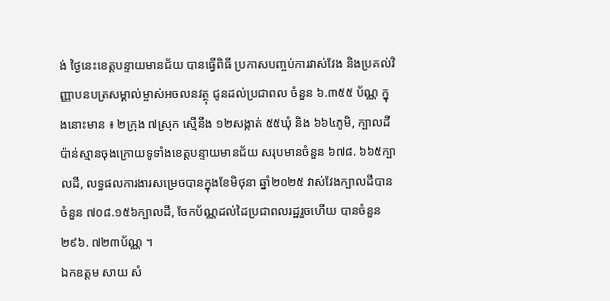ង់ ថ្ងៃនេះខេត្តបន្ទាយមានជ័យ បានធ្វើពិធី ប្រកាសបញ្ចប់ការវាស់វែង និងប្រគល់វិញ្ញាបនបត្រសម្គាល់ម្ចាស់អចលនវត្ថុ ជូនដល់ប្រជាពល ចំនួន ៦.៣៥៥ ប័ណ្ណ ក្នុងនោះមាន ៖ ២ក្រុង ៧ស្រុក ស្មើនឹង ១២សង្កាត់ ៥៥ឃុំ និង ៦៦៤ភូមិ, ក្បាលដីប៉ាន់ស្មានចុងក្រោយទូទាំងខេត្តបន្ទាយមានជ័យ សរុបមានចំនួន ៦៧៨. ៦៦៥ក្បាលដី, លទ្ធផលការងារសម្រេចបានក្នុងខែមិថុនា ឆ្នាំ២០២៥ វាស់វែងក្បាលដីបាន ចំនួន ៧០៨.១៥៦ក្បាលដី, ចែកប័ណ្ណដល់ដៃប្រជាពលរដ្ឋរួចហើយ បានចំនួន ២៩៦. ៧២៣ប័ណ្ណ ។
ឯកឧត្តម សាយ សំ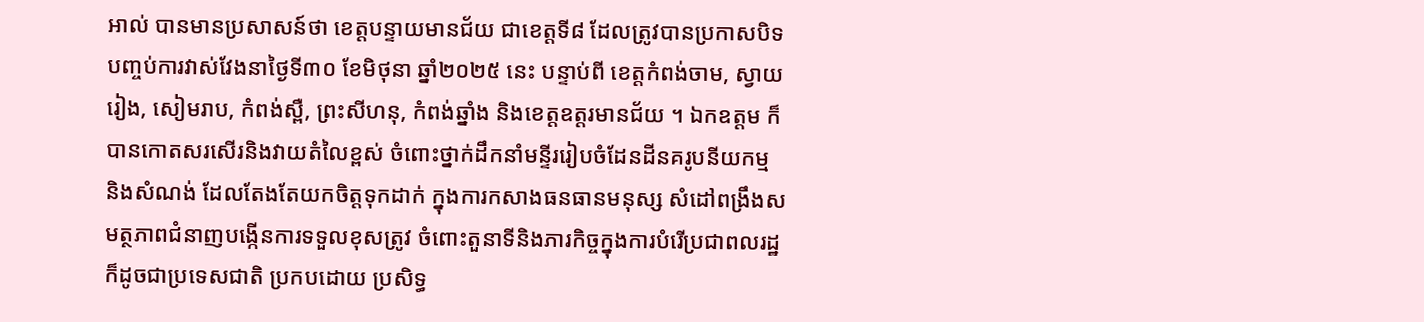អាល់ បានមានប្រសាសន៍ថា ខេត្តបន្ទាយមានជ័យ ជាខេត្តទី៨ ដែលត្រូវបានប្រកាសបិទបញ្ចប់ការវាស់វែងនាថ្ងៃទី៣០ ខែមិថុនា ឆ្នាំ២០២៥ នេះ បន្ទាប់ពី ខេត្តកំពង់ចាម, ស្វាយរៀង, សៀមរាប, កំពង់ស្ពឺ, ព្រះសីហនុ, កំពង់ឆ្នាំង និងខេត្តឧត្តរមានជ័យ ។ ឯកឧត្តម ក៏បានកោតសរសើរនិងវាយតំលៃខ្ពស់ ចំពោះថ្នាក់ដឹកនាំមន្ទីររៀបចំដែនដីនគរូបនីយកម្ម និងសំណង់ ដែលតែងតែយកចិត្តទុកដាក់ ក្នុងការកសាងធនធានមនុស្ស សំដៅពង្រឹងសមត្ថភាពជំនាញបង្កើនការទទួលខុសត្រូវ ចំពោះតួនាទីនិងភារកិច្ចក្នុងការបំរើប្រជាពលរដ្ឋ ក៏ដូចជាប្រទេសជាតិ ប្រកបដោយ ប្រសិទ្ធ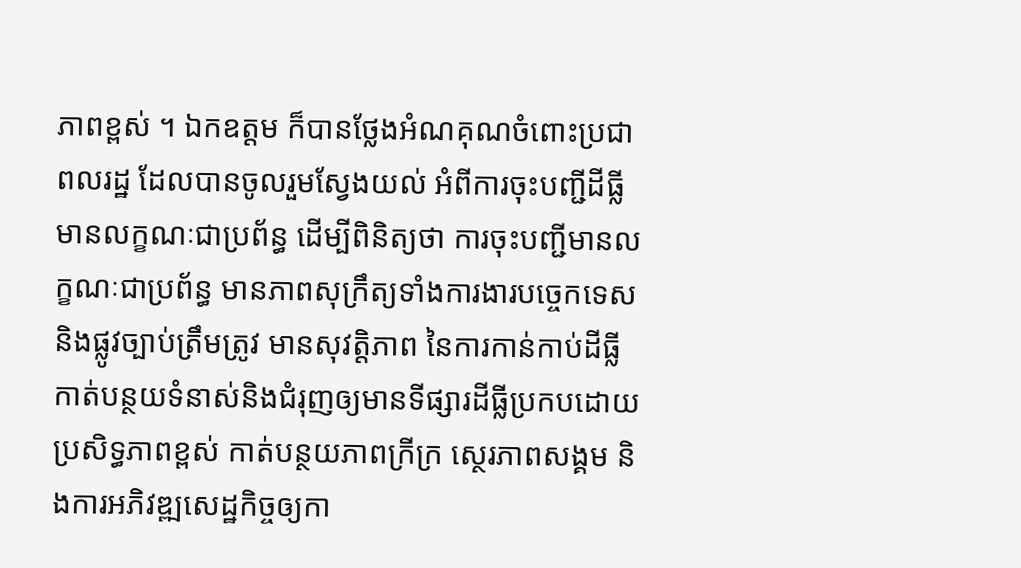ភាពខ្ពស់ ។ ឯកឧត្តម ក៏បានថ្លែងអំណគុណចំពោះប្រជាពលរដ្ឋ ដែលបានចូលរួមស្វែងយល់ អំពីការចុះបញ្ជីដីធ្លីមានលក្ខណៈជាប្រព័ន្ធ ដើម្បីពិនិត្យថា ការចុះបញ្ជីមានលក្ខណៈជាប្រព័ន្ធ មានភាពសុក្រឹត្យទាំងការងារបច្ចេកទេស និងផ្លូវច្បាប់ត្រឹមត្រូវ មានសុវត្តិភាព នៃការកាន់កាប់ដីធ្លី កាត់បន្ថយទំនាស់និងជំរុញឲ្យមានទីផ្សារដីធ្លីប្រកបដោយប្រសិទ្ធភាពខ្ពស់ កាត់បន្ថយភាពក្រីក្រ ស្ថេរភាពសង្គម និងការអភិវឌ្ឍសេដ្ឋកិច្ចឲ្យកា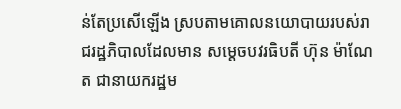ន់តែប្រសើឡើង ស្របតាមគោលនយោបាយរបស់រាជរដ្ឋភិបាលដែលមាន សម្តេចបវរធិបតី ហ៊ុន ម៉ាណែត ជានាយករដ្ឋម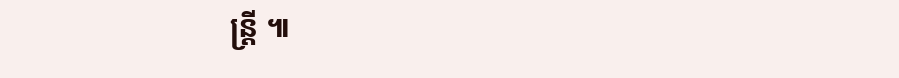ន្ត្រី ៕